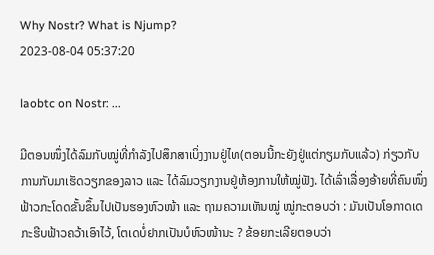Why Nostr? What is Njump?
2023-08-04 05:37:20

laobtc on Nostr: ...

ມີຕອນໜຶ່ງໄດ້ລົມກັບໝູ່ທີ່ກຳລັງໄປສຶກສາເບິ່ງງານຢູ່ໄທ(ຕອນນີ້ກະຍັງຢູ່ແຕ່ກຽມກັບແລ້ວ) ກ່ຽວກັບການກັບມາເຮັດວຽກຂອງລາວ ແລະ ໄດ້ລົມວຽກງານຢູ່ຫ້ອງການໃຫ້ໝູ່ຟັງ. ໄດ້ເລົ່າເລື່ອງອ້າຍທີ່ຄົນໜຶ່ງຟ້າວກະໂດດຂັ້ນຂຶ້ນໄປເປັນຮອງຫົວໜ້າ ແລະ ຖາມຄວາມເຫັນໝູ່ ໝູ່ກະຕອບວ່າ : ມັນເປັນໂອກາດເດກະຮີບຟ້າວຄວ້າເອົາໄວ້, ໂຕເດບໍ່ຢາກເປັນບໍຫົວໜ້ານະ ? ຂ້ອຍກະເລີຍຕອບວ່າ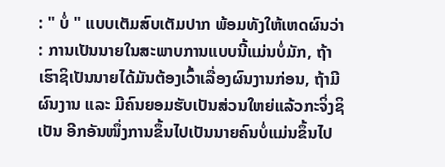: " ບໍ່ " ແບບເຕັມສົບເຕັມປາກ ພ້ອມທັງໃຫ້ເຫດຜົນວ່າ : ການເປັນນາຍໃນສະພາບການແບບນີ້ແມ່ນບໍ່ມັກ, ຖ້າເຮົາຊິເປັນນາຍໄດ້ມັນຕ້ອງເວົ້າເລື່ອງຜົນງານກ່ອນ, ຖ້າມີຜົນງານ ແລະ ມີຄົນຍອມຮັບເປັນສ່ວນໃຫຍ່ແລ້ວກະຈິ່ງຊິເປັນ ອີກອັນໜຶ່ງການຂຶ້ນໄປເປັນນາຍຄົນບໍ່ແມ່ນຂຶ້ນໄປ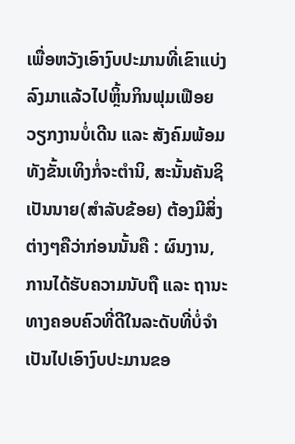ເພື່ອຫວັງເອົາງົບປະມານທີ່ເຂົາແບ່ງລົງມາແລ້ວໄປຫຼິ້ນກິນຟຸມເຟືອຍ ວຽກງານບໍ່ເດີນ ແລະ ສັງຄົມພ້ອມທັງຂັ້ນເທິງກໍ່ຈະຕຳນິ, ສະນັ້ນຄັນຊິເປັນນາຍ(ສຳລັບຂ້ອຍ) ຕ້ອງມີສິ່ງຕ່າງໆຄືວ່າກ່ອນນັ້ນຄື : ຜົນງານ, ການໄດ້ຮັບຄວາມນັບຖື ແລະ ຖານະທາງຄອບຄົວທີ່ດີໃນລະດັບທີ່ບໍ່ຈຳເປັນໄປເອົາງົບປະມານຂອ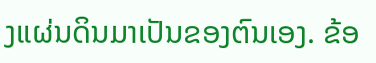ງແຜ່ນດິນມາເປັນຂອງຕົນເອງ. ຂ້ອ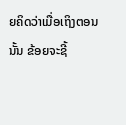ຍຄິດວ່າເມື່ອເຖິງຕອນນັ້ນ ຂ້ອຍຈະຊີ້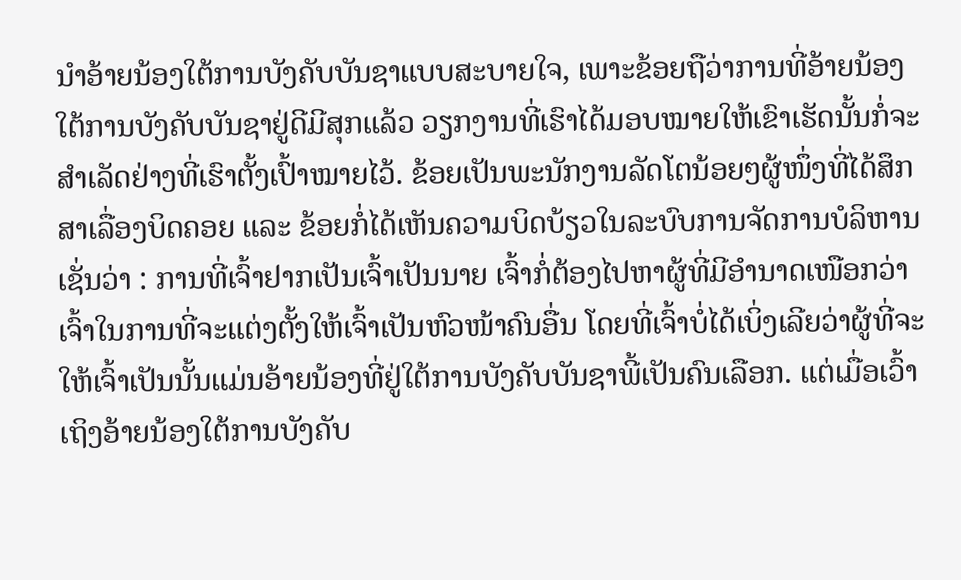ນຳອ້າຍນ້ອງໃຕ້ການບັງຄັບບັນຊາແບບສະບາຍໃຈ, ເພາະຂ້ອຍຖືວ່າການທີ່ອ້າຍນ້ອງໃຕ້ການບັງຄັບບັນຊາຢູ່ດີມີສຸກແລ້ວ ວຽກງານທີ່ເຮົາໄດ້ມອບໝາຍໃຫ້ເຂົາເຮັດນັ້ນກໍ່ຈະສຳເລັດຢ່າງທີ່ເຮົາຕັ້ງເປົ້າໝາຍໄວ້. ຂ້ອຍເປັນພະນັກງານລັດໂຕນ້ອຍໆຜູ້ໜຶ່ງທີ່ໄດ້ສຶກສາເລື່ອງບິດຄອຍ ແລະ ຂ້ອຍກໍ່ໄດ້ເຫັນຄວາມບິດບ້ຽວໃນລະບົບການຈັດການບໍລິຫານເຊັ່ນວ່າ : ການທີ່ເຈົ້າຢາກເປັນເຈົ້າເປັນນາຍ ເຈົ້າກໍ່ຕ້ອງໄປຫາຜູ້ທີ່ມີອຳນາດເໜືອກວ່າເຈົ້າໃນການທີ່ຈະແຕ່ງຕັ້ງໃຫ້ເຈົ້າເປັນຫົວໜ້າຄົນອື່ນ ໂດຍທີ່ເຈົ້າບໍ່ໄດ້ເບິ່ງເລີຍວ່າຜູ້ທີ່ຈະໃຫ້ເຈົ້າເປັນນັ້ນແມ່ນອ້າຍນ້ອງທີ່ຢູ່ໃຕ້ການບັງຄັບບັນຊາພີ້ເປັນຄົນເລືອກ. ແຕ່ເມື່ອເວົ້າເຖິງອ້າຍນ້ອງໃຕ້ການບັງຄັບ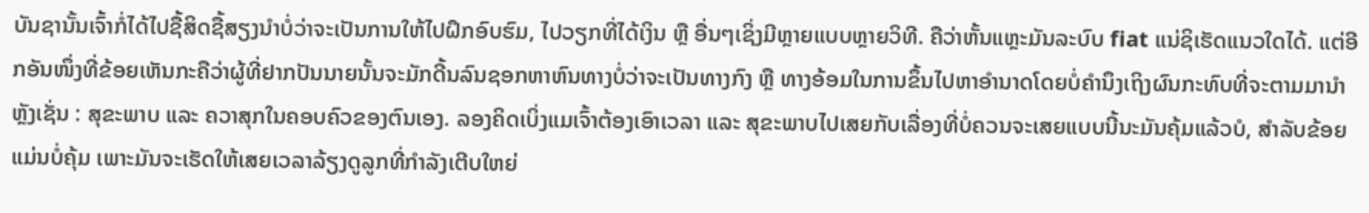ບັນຊານັ້ນເຈົ້າກໍ່ໄດ້ໄປຊື້ສິດຊື້ສຽງນຳບໍ່ວ່າຈະເປັນການໃຫ້ໄປຝຶກອົບຮົມ, ໄປວຽກທີ່ໄດ້ເງິນ ຫຼື ອື່ນໆເຊິ່ງມີຫຼາຍແບບຫຼາຍວິທີ. ຄືວ່າຫັ້ນແຫຼະມັນລະບົບ fiat ແນ່ຊິເຮັດແນວໃດໄດ້. ແຕ່ອີກອັນໜຶ່ງທີ່ຂ້ອຍເຫັນກະຄືວ່າຜູ້ທີ່ຢາກປັນນາຍນັ້ນຈະມັກດີ້ນລົນຊອກຫາຫົນທາງບໍ່ວ່າຈະເປັນທາງກົງ ຫຼື ທາງອ້ອມໃນການຂຶ້ນໄປຫາອຳນາດໂດຍບໍ່ຄຳນຶງເຖິງຜົນກະທົບທີ່ຈະຕາມມານຳຫຼັງເຊັ່ນ : ສຸຂະພາບ ແລະ ຄວາສຸກໃນຄອບຄົວຂອງຕົນເອງ. ລອງຄິດເບິ່ງແມເຈົ້າຕ້ອງເອົາເວລາ ແລະ ສຸຂະພາບໄປເສຍກັບເລື່ອງທີ່ບໍ່ຄວນຈະເສຍແບບນີ້ນະມັນຄຸ້ມແລ້ວບໍ, ສຳລັບຂ້ອຍແມ່ນບໍ່ຄຸ້ມ ເພາະມັນຈະເຮັດໃຫ້ເສຍເວລາລ້ຽງດູລູກທີ່ກຳລັງເຕີບໃຫຍ່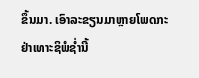ຂຶ້ນມາ. ເອົາລະຂຽນມາຫຼາຍໂພດກະຢ່າເທາະຊິພໍຊ່ຳນີ້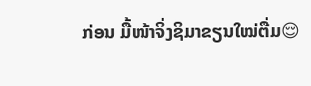ກ່ອນ ມື້ໜ້າຈິ່ງຊິມາຂຽນໃໝ່ຕື່ມ😌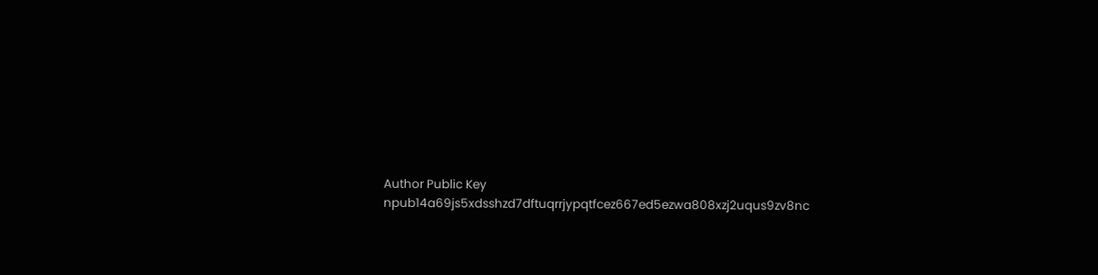Author Public Key
npub14a69js5xdsshzd7dftuqrrjypqtfcez667ed5ezwa808xzj2uqus9zv8nc